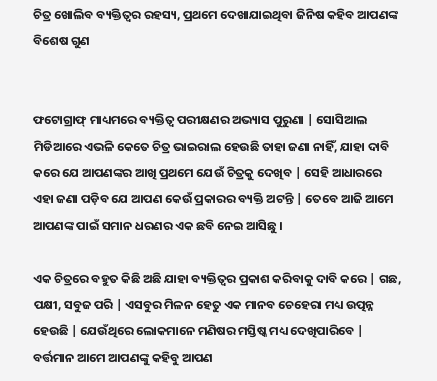ଚିତ୍ର ଖୋଲିବ ବ୍ୟକ୍ତିତ୍ୱର ରହସ୍ୟ, ପ୍ରଥମେ ଦେଖାଯାଇଥିବା ଜିନିଷ କହିବ ଆପଣଙ୍କ ବିଶେଷ ଗୁଣ


ଫଟୋଗ୍ରାଫ୍ ମାଧ୍ୟମରେ ବ୍ୟକ୍ତିତ୍ୱ ପରୀକ୍ଷଣର ଅଭ୍ୟାସ ପୁରୁଣା | ସୋସିଆଲ ମିଡିଆରେ ଏଭଳି କେତେ ଚିତ୍ର ଭାଇରାଲ ହେଉଛି ତାହା ଜଣା ନାହିଁ, ଯାହା ଦାବି କରେ ଯେ ଆପଣଙ୍କର ଆଖି ପ୍ରଥମେ ଯେଉଁ ଚିତ୍ରକୁ ଦେଖିବ | ସେହି ଆଧାରରେ ଏହା ଜଣା ପଡ଼ିବ ଯେ ଆପଣ କେଉଁ ପ୍ରକାରର ବ୍ୟକ୍ତି ଅଟନ୍ତି | ତେବେ ଆଜି ଆମେ ଆପଣଙ୍କ ପାଇଁ ସମାନ ଧରଣର ଏକ ଛବି ନେଇ ଆସିଛୁ ।

ଏକ ଚିତ୍ରରେ ବହୁତ କିଛି ଅଛି ଯାହା ବ୍ୟକ୍ତିତ୍ୱର ପ୍ରକାଶ କରିବାକୁ ଦାବି କରେ | ଗଛ, ପକ୍ଷୀ, ସବୁଜ ପରି | ଏସବୁର ମିଳନ ହେତୁ ଏକ ମାନବ ଚେହେରା ମଧ୍ୟ ଉତ୍ପନ୍ନ ହେଉଛି | ଯେଉଁଥିରେ ଲୋକମାନେ ମଣିଷର ମସ୍ତିଷ୍କ ମଧ୍ୟ ଦେଖିପାରିବେ | ବର୍ତ୍ତମାନ ଆମେ ଆପଣଙ୍କୁ କହିବୁ ଆପଣ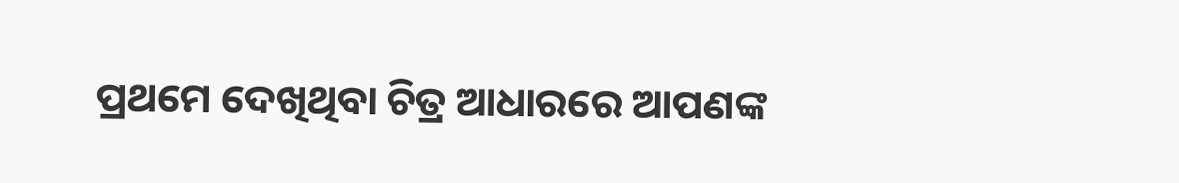ପ୍ରଥମେ ଦେଖିଥିବା ଚିତ୍ର ଆଧାରରେ ଆପଣଙ୍କ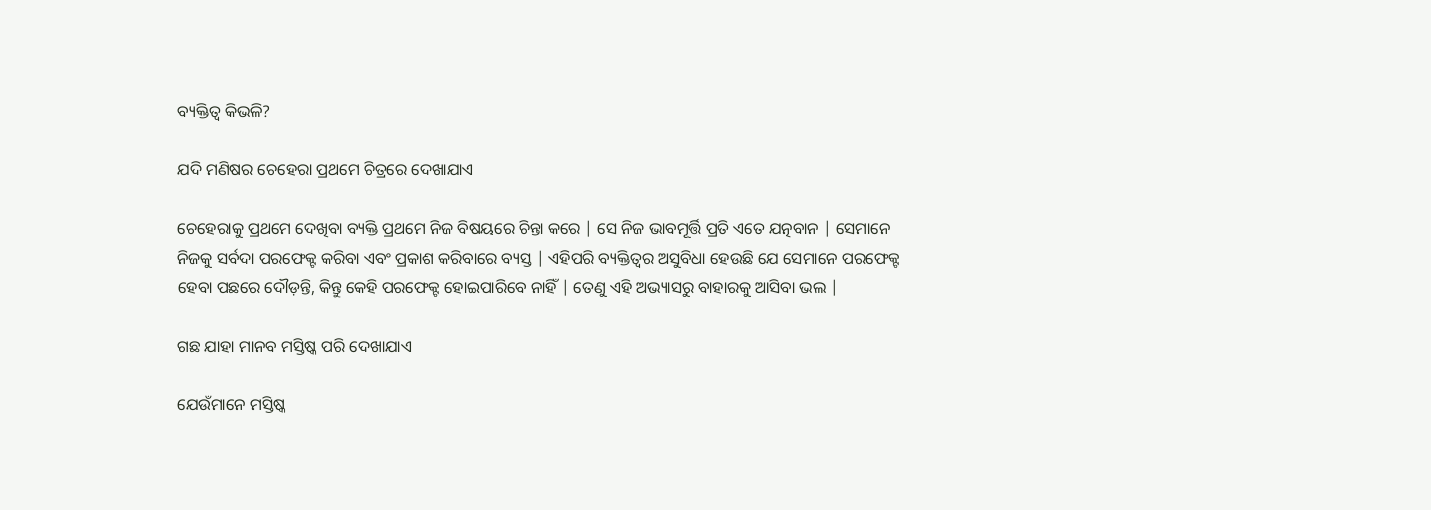ବ୍ୟକ୍ତିତ୍ୱ କିଭଳି?

ଯଦି ମଣିଷର ଚେହେରା ପ୍ରଥମେ ଚିତ୍ରରେ ଦେଖାଯାଏ

ଚେହେରାକୁ ପ୍ରଥମେ ଦେଖିବା ବ୍ୟକ୍ତି ପ୍ରଥମେ ନିଜ ବିଷୟରେ ଚିନ୍ତା କରେ | ସେ ନିଜ ଭାବମୂର୍ତ୍ତି ପ୍ରତି ଏତେ ଯତ୍ନବାନ | ସେମାନେ ନିଜକୁ ସର୍ବଦା ପରଫେକ୍ଟ କରିବା ଏବଂ ପ୍ରକାଶ କରିବାରେ ବ୍ୟସ୍ତ | ଏହିପରି ବ୍ୟକ୍ତିତ୍ୱର ଅସୁବିଧା ହେଉଛି ଯେ ସେମାନେ ପରଫେକ୍ଟ ହେବା ପଛରେ ଦୌଡ଼ନ୍ତି, କିନ୍ତୁ କେହି ପରଫେକ୍ଟ ହୋଇପାରିବେ ନାହିଁ | ତେଣୁ ଏହି ଅଭ୍ୟାସରୁ ବାହାରକୁ ଆସିବା ଭଲ |

ଗଛ ଯାହା ମାନବ ମସ୍ତିଷ୍କ ପରି ଦେଖାଯାଏ

ଯେଉଁମାନେ ମସ୍ତିଷ୍କ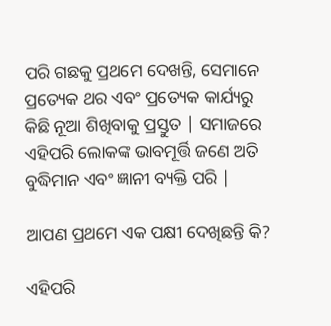ପରି ଗଛକୁ ପ୍ରଥମେ ଦେଖନ୍ତି, ସେମାନେ ପ୍ରତ୍ୟେକ ଥର ଏବଂ ପ୍ରତ୍ୟେକ କାର୍ଯ୍ୟରୁ କିଛି ନୂଆ ଶିଖିବାକୁ ପ୍ରସ୍ତୁତ | ସମାଜରେ ଏହିପରି ଲୋକଙ୍କ ଭାବମୂର୍ତ୍ତି ଜଣେ ଅତି ବୁଦ୍ଧିମାନ ଏବଂ ଜ୍ଞାନୀ ବ୍ୟକ୍ତି ପରି |

ଆପଣ ପ୍ରଥମେ ଏକ ପକ୍ଷୀ ଦେଖିଛନ୍ତି କି?

ଏହିପରି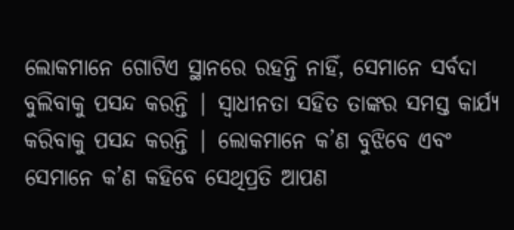ଲୋକମାନେ ଗୋଟିଏ ସ୍ଥାନରେ ରହନ୍ତି ନାହିଁ, ସେମାନେ ସର୍ବଦା ବୁଲିବାକୁ ପସନ୍ଦ କରନ୍ତି | ସ୍ୱାଧୀନତା ସହିତ ତାଙ୍କର ସମସ୍ତ କାର୍ଯ୍ୟ କରିବାକୁ ପସନ୍ଦ କରନ୍ତି | ଲୋକମାନେ କ’ଣ ବୁଝିବେ ଏବଂ ସେମାନେ କ’ଣ କହିବେ ସେଥିପ୍ରତି ଆପଣ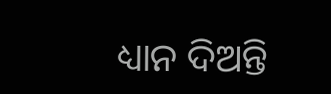ଧ୍ୟାନ ଦିଅନ୍ତି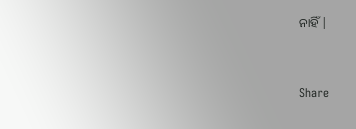ନାହିଁ |


Share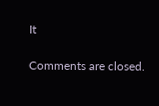It

Comments are closed.